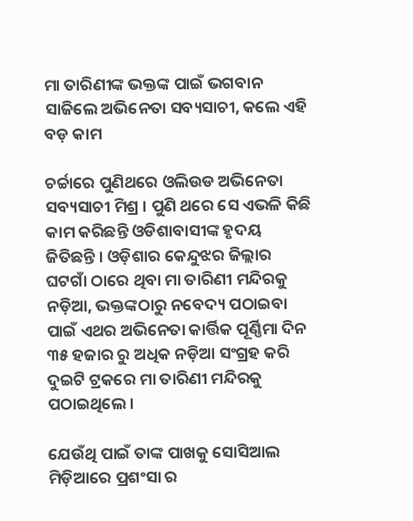ମା ତାରିଣୀଙ୍କ ଭକ୍ତଙ୍କ ପାଇଁ ଭଗବାନ ସାଜିଲେ ଅଭିନେତା ସବ୍ୟସାଚୀ, କଲେ ଏହି ବଡ଼ କାମ

ଚର୍ଚ୍ଚାରେ ପୁଣିଥରେ ଓଲିଉଡ ଅଭିନେତା ସବ୍ୟସାଚୀ ମିଶ୍ର । ପୁଣି ଥରେ ସେ ଏଭଳି କିଛି କାମ କରିଛନ୍ତି ଓଡିଶାବାସୀଙ୍କ ହୃଦୟ ଜିତିଛନ୍ତି । ଓଡ଼ିଶାର କେନ୍ଦୁଝର ଜିଲ୍ଲାର ଘଟଗାଁ ଠାରେ ଥିବା ମା ତାରିଣୀ ମନ୍ଦିରକୁ ନଡ଼ିଆ, ଭକ୍ତଙ୍କଠାରୁ ନବେଦ୍ୟ ପଠାଇବା ପାଇଁ ଏଥର ଅଭିନେତା କାର୍ତ୍ତିକ ପୂର୍ଣ୍ଣିମା ଦିନ ୩୫ ହଜାର ରୁ ଅଧିକ ନଡ଼ିଆ ସଂଗ୍ରହ କରି ଦୁଇଟି ଟ୍ରକରେ ମା ତାରିଣୀ ମନ୍ଦିରକୁ ପଠାଇଥିଲେ ।

ଯେଉଁଥି ପାଇଁ ତାଙ୍କ ପାଖକୁ ସୋସିଆଲ ମିଡ଼ିଆରେ ପ୍ରଶଂସା ର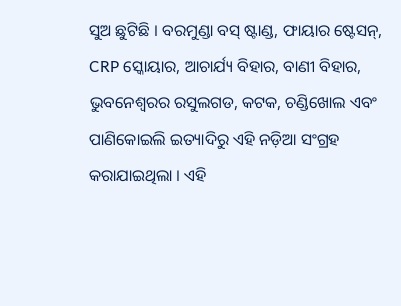ସୁଅ ଛୁଟିଛି । ବରମୁଣ୍ଡା ବସ୍ ଷ୍ଟାଣ୍ଡ, ଫାୟାର ଷ୍ଟେସନ୍, CRP ସ୍କୋୟାର, ଆଚାର୍ଯ୍ୟ ବିହାର, ବାଣୀ ବିହାର, ଭୁବନେଶ୍ୱରର ରସୁଲଗଡ, କଟକ, ଚଣ୍ଡିଖୋଲ ଏବଂ ପାଣିକୋଇଲି ଇତ୍ୟାଦିରୁ ଏହି ନଡ଼ିଆ ସଂଗ୍ରହ କରାଯାଇଥିଲା । ଏହି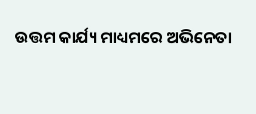ଉତ୍ତମ କାର୍ଯ୍ୟ ମାଧ୍ୟମରେ ଅଭିନେତା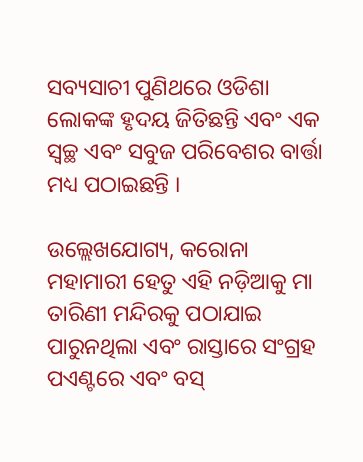ସବ୍ୟସାଚୀ ପୁଣିଥରେ ଓଡିଶା ଲୋକଙ୍କ ହୃଦୟ ଜିତିଛନ୍ତି ଏବଂ ଏକ ସ୍ୱଚ୍ଛ ଏବଂ ସବୁଜ ପରିବେଶର ବାର୍ତ୍ତା ମଧ୍ୟ ପଠାଇଛନ୍ତି ।

ଉଲ୍ଲେଖଯୋଗ୍ୟ, କରୋନା ମହାମାରୀ ହେତୁ ଏହି ନଡ଼ିଆକୁ ମା ତାରିଣୀ ମନ୍ଦିରକୁ ପଠାଯାଇ ପାରୁନଥିଲା ଏବଂ ରାସ୍ତାରେ ସଂଗ୍ରହ ପଏଣ୍ଟରେ ଏବଂ ବସ୍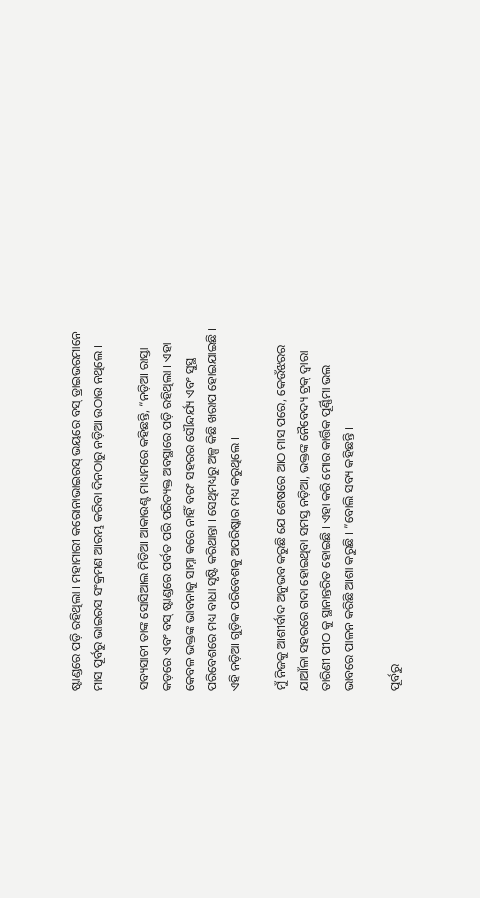ଷ୍ଟାଣ୍ଡରେ ପଡ଼ି ରହିଥିଲା । ମହାମାରୀ କରୋନାଭାଇରସ୍ ଭୟରେ ବସ୍ ଡ୍ରାଇଭରମାନେ ମାସ ପୂର୍ବରୁ ଭାଇରସ ସଂକ୍ରମଣ ଆରମ୍ଭ କରିବା ଦିନଠାରୁ ନଡ଼ିଆ ଉଠାଉ ନଥିଲେ ।

ସବ୍ୟସାଚୀ ତାଙ୍କ ସୋସିଆଲ ମିଡିଆ ଆକାଉଣ୍ଟ ମାଧ୍ୟମରେ କହିଛନ୍ତି, “ନଡ଼ିଆ ରାସ୍ତା କଡ଼ରେ ଏବଂ ବସ୍ ଷ୍ଟାଣ୍ଡରେ ପର୍ବତ ପରି ପରିତ୍ୟକ୍ତ ଅବସ୍ଥାରେ ପଡ଼ି ରହିଥିଲା । ଏହା କେବଳ ଭକ୍ତଙ୍କ ଭାବନାକୁ ସାମ୍ନା କରେ ନାହିଁ ବରଂ ସହରର ସୌନ୍ଦର୍ଯ୍ୟ ଏବଂ ସୁସ୍ଥ ପରିବେଶରେ ମଧ୍ୟ ବାଧା ସୃଷ୍ଟି କରିଥାନ୍ତା । ସେଥିମଧ୍ୟରୁ ଅଳ୍ପ କିଛି ଖରାପ ହୋଇଯାଇଛି । ଏହି ନଡ଼ିଆ ଗୁଡ଼ିକ ପରିବେଶକୁ ଅପରିଷ୍କାର ମଧ୍ୟ କରୁଥିଲେ ।

ମୁଁ ନିଜକୁ ଆଶୀର୍ବାଦ ଅନୁଭବ କରୁଛି ଯେ ଶେଷରେ ଆଠ ମାସ ପରେ, କେଉଁଝରର ଯାଆଁଳା ସହରରେ ଗଦା ହୋଇଥିବା ସମସ୍ତ ନଡ଼ିଆ, ଭକ୍ତଙ୍କ ନୈବେଦ୍ୟ ଟ୍ରକ୍ ଦ୍ୱାରା ତାରିଣୀ ପୀଠ କୁ ସ୍ଥାନାନ୍ତରିତ ହୋଇଛି । ଏହା କରି ମୋର କାର୍ତ୍ତିକ ପୂର୍ଣ୍ଣିମା ଭଲ ଭାବରେ ପାଳନ କରିଛି ଆଶା କରୁଛି । ”ବୋଲି ସବ୍ୟ କହିଛନ୍ତି ।

ପୂର୍ବରୁ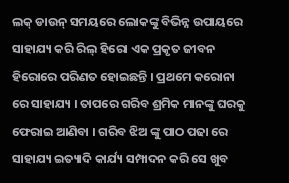ଲକ୍ ଡାଉନ୍ ସମୟରେ ଲୋକଙ୍କୁ ବିଭିନ୍ନ ଉପାୟରେ ସାହାଯ୍ୟ କରି ରିଲ୍ ହିରୋ ଏକ ପ୍ରକୃତ ଜୀବନ ହିରୋରେ ପରିଣତ ହୋଇଛନ୍ତି । ପ୍ରଥମେ କରୋନା ରେ ସାହାଯ୍ୟ । ତାପରେ ଗରିବ ଶ୍ରମିକ ମାନଙ୍କୁ ଘରକୁ ଫେରାଇ ଆଣିବା । ଗରିବ ଝିଅ ଙ୍କୁ ପାଠ ପଢା ରେ ସାହାଯ୍ୟ ଇତ୍ୟାଦି କାର୍ଯ୍ୟ ସମ୍ପାଦନ କରି ସେ ଖୁବ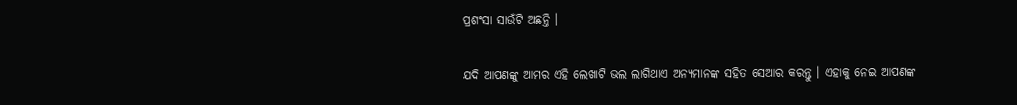ପ୍ରଶଂସା ସାଉଁଟି ଅଛନ୍ତି ।

ଯଦି ଆପଣଙ୍କୁ ଆମର ଏହି ଲେଖାଟି ଭଲ ଲାଗିଥାଏ ଅନ୍ୟମାନଙ୍କ ସହିତ ସେଆର କରନ୍ତୁ । ଏହାକୁ ନେଇ ଆପଣଙ୍କ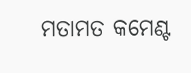ମତାମତ କମେଣ୍ଟ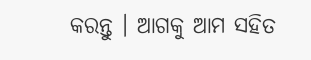କରନ୍ତୁ । ଆଗକୁ ଆମ ସହିତ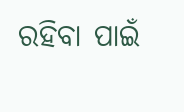ରହିବା ପାଇଁ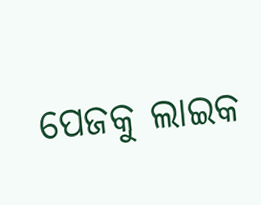ପେଜକୁ ଲାଇକ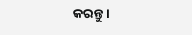କରନ୍ତୁ ।